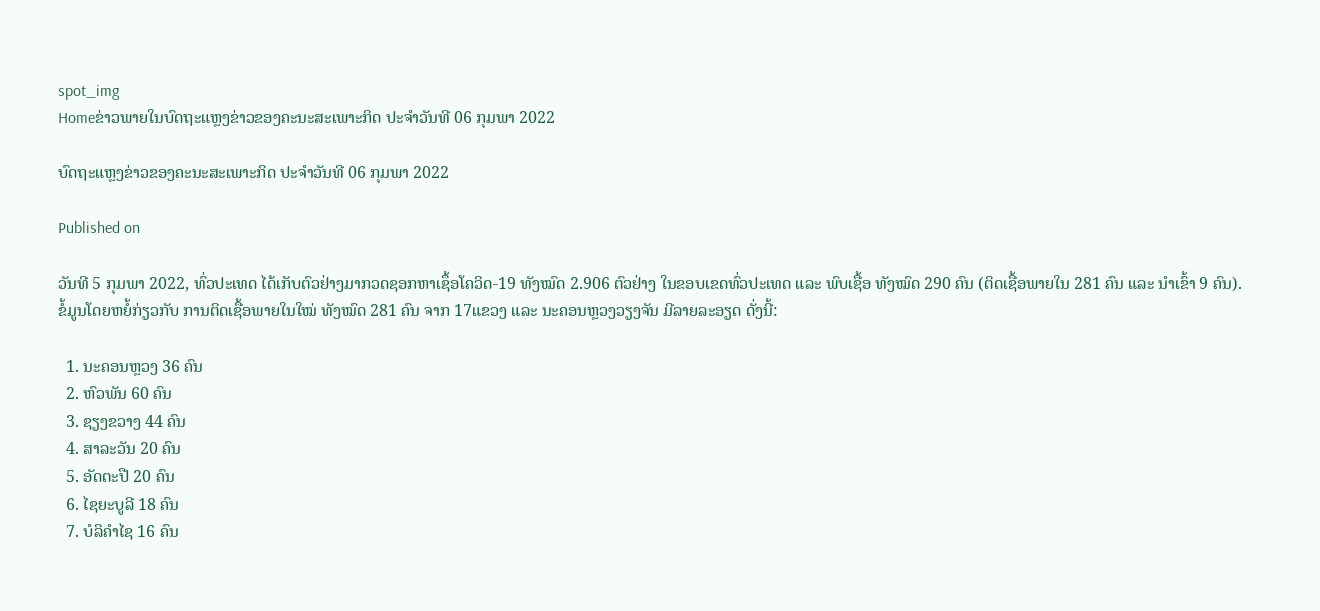spot_img
Homeຂ່າວພາຍໃນບົດຖະແຫຼງຂ່າວຂອງຄະນະສະເພາະກິດ ປະຈໍາວັນທີ 06 ກຸມພາ 2022

ບົດຖະແຫຼງຂ່າວຂອງຄະນະສະເພາະກິດ ປະຈໍາວັນທີ 06 ກຸມພາ 2022

Published on

ວັນທີ 5 ກຸມພາ 2022, ທົ່ວປະເທດ ໄດ້ເກັບຕົວຢ່າງມາກວດຊອກຫາເຊຶ້ອໂຄວິດ-19 ທັງໝົດ 2.906 ຕົວຢ່າງ ໃນຂອບເຂດທົ່ວປະເທດ ແລະ ພົບເຊື້ອ ທັງໝົດ 290 ຄົນ (ຕິດເຊື້ອພາຍໃນ 281 ຄົນ ແລະ ນໍາເຂົ້າ 9 ຄົນ).
ຂໍ້ມູນໂດຍຫຍໍ້ກ່ຽວກັບ ການຕິດເຊື້ອພາຍໃນໃໝ່ ທັງໝົດ 281 ຄົນ ຈາກ 17ແຂວງ ແລະ ນະຄອນຫຼວງວຽງຈັນ ມີລາຍລະອຽດ ດັ່ງນີ້:

  1. ນະຄອນຫຼວງ 36 ຄົນ
  2. ຫົວພັນ 60 ຄົນ
  3. ຊຽງຂວາງ 44 ຄົນ
  4. ສາລະວັນ 20 ຄົນ
  5. ອັດຕະປື 20 ຄົນ
  6. ໄຊຍະບູລີ 18 ຄົນ
  7. ບໍລິຄໍາໄຊ 16 ຄົນ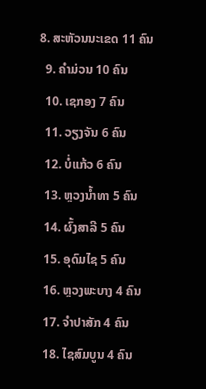8. ສະຫັວນນະເຂດ 11 ຄົນ
  9. ຄໍາມ່ວນ 10 ຄົນ
  10. ເຊກອງ 7 ຄົນ
  11. ວຽງຈັນ 6 ຄົນ
  12. ບໍ່ແກ້ວ 6 ຄົນ
  13. ຫຼວງນໍ້າທາ 5 ຄົນ
  14. ຜົ້ງສາລີ 5 ຄົນ
  15. ອຸດົມໄຊ 5 ຄົນ
  16. ຫຼວງພະບາງ 4 ຄົນ
  17. ຈໍາປາສັກ 4 ຄົນ
  18. ໄຊສົມບູນ 4 ຄົນ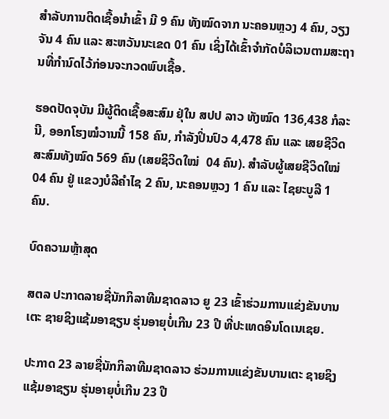ສໍາລັບການຕິດເຊື້ອນໍາເຂົ້າ ມີ 9 ຄົນ ທັງໝົດຈາກ ນະຄອນຫຼວງ 4 ຄົນ, ວຽງຈັນ 4 ຄົນ ແລະ ສະຫວັນນະເຂດ 01 ຄົນ ເຊິ່ງໄດ້ເຂົ້າຈຳກັດບໍລິເວນຕາມສະຖານທີ່ກຳນົດໄວ້ກ່ອນຈະກວດພົບເຊື້ອ.

ຮອດປັດຈຸບັນ ມີຜູ້ຕິດເຊື້ອສະສົມ ຢຸ່ໃນ ສປປ ລາວ ທັງໝົດ 136,438 ກໍລະນີ, ອອກໂຮງໝໍວານນີ້ 158 ຄົນ, ກຳລັງປິ່ນປົວ 4,478 ຄົນ ແລະ ເສຍຊີວິດສະສົມທັງໝົດ 569 ຄົນ (ເສຍຊິວິດໃໝ່  04 ຄົນ). ສຳລັບຜູ້ເສຍຊີວິດໃໝ່ 04 ຄົນ ຢູ່ ແຂວງບໍລີຄຳໄຊ 2 ຄົນ, ນະຄອນຫຼວງ 1 ຄົນ ແລະ ໄຊຍະບູລີ 1 ຄົນ.

ບົດຄວາມຫຼ້າສຸດ

ສຕລ ປະກາດລາຍຊື່ນັກກິລາທີມຊາດລາວ ຍູ 23 ເຂົ້າຮ່ວມການແຂ່ງຂັນບານເຕະ ຊາຍຊິງແຊ້ມອາຊຽນ ຮຸ່ນອາຍຸບໍ່ເກີນ 23 ປີ ທີ່ປະເທດອິນໂດເນເຊຍ.

ປະກາດ 23 ລາຍຊື່ນັກກິລາທີມຊາດລາວ ຮ່ວມການແຂ່ງຂັນບານເຕະ ຊາຍຊິງແຊ້ມອາຊຽນ ຮຸ່ນອາຍຸບໍ່ເກີນ 23 ປີ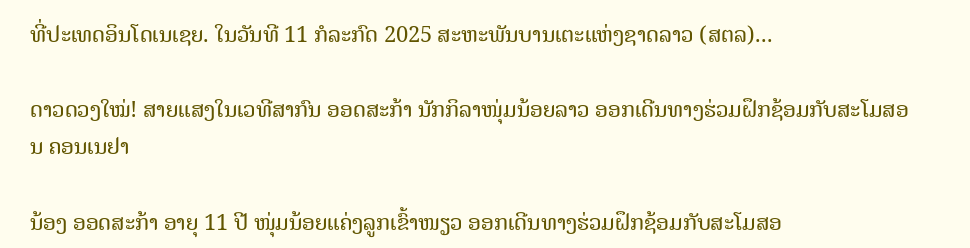ທີ່ປະເທດອິນໂດເນເຊຍ. ໃນວັນທີ 11 ກໍລະກົດ 2025 ສະຫະພັນບານເຕະແຫ່ງຊາດລາວ (ສຕລ)...

ດາວດວງໃໝ່! ສາຍແສງໃນເວທີສາກົນ ອອດສະກ້າ ນັກກິລາໜຸ່ມນ້ອຍລາວ ອອກເດີນທາງຮ່ວມຝຶກຊ້ອມກັບສະໂມສອນ ຄອນເນຢາ

ນ້ອງ ອອດສະກ້າ ອາຍຸ 11 ປີ ໜຸ່ມນ້ອຍແຄ່ງລູກເຂົ້າໜຽວ ອອກເດີນທາງຮ່ວມຝຶກຊ້ອມກັບສະໂມສອ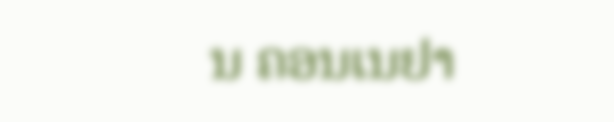ນ ຄອນເນຢາ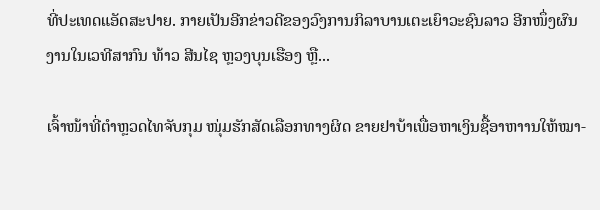ທີ່ປະເທດແອັດສະປາຍ. ກາຍເປັນອີກຂ່າວດີຂອງວົງການກິລາບານເຕະເຍົາວະຊົນລາວ ອີກໜຶ່ງຜົນງານໃນເວທີສາກົນ ທ້າວ ສີນໄຊ ຫຼວງບຸນເຮືອງ ຫຼື...

ເຈົ້າໜ້າທີ່ຕຳຫຼວດໄທຈັບກຸມ ໜຸ່ມຮັກສັດເລືອກທາງຜິດ ຂາຍຢາບ້າເພື່ອຫາເງິນຊື້ອາຫາານໃຫ້ໝາ-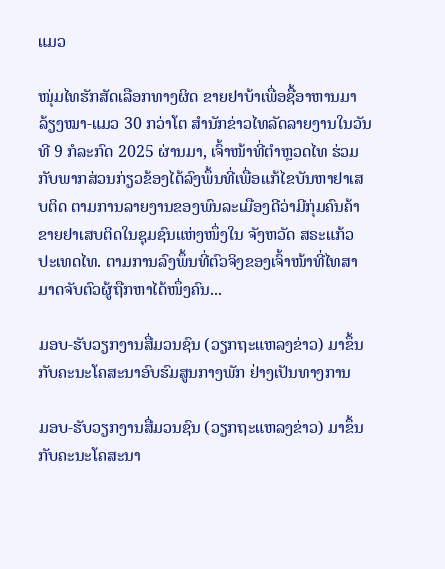ແມວ

ໜຸ່ມໄທຮັກສັດເລືອກທາງຜິດ ຂາຍຢາບ້າເພື່ອຊື້ອາຫານມາລ້ຽງໝາ-ແມວ 30 ກວ່າໂຕ ສຳນັກຂ່າວໄທລັດລາຍງານໃນວັນທີ 9 ກໍລະກົດ 2025 ຜ່ານມາ, ເຈົ້າໜ້າທີ່ຕຳຫຼວດໄທ ຮ່ວມກັບພາກສ່ວນກ່ຽວຂ້ອງໄດ້ລົງພຶ້ນທີ່ເພື່ອແກ້ໄຂບັນຫາຢາເສບຕິດ ຕາມການລາຍງານຂອງພົນລະເມືອງດີວ່າມີກຸ່ມຄົນຄ້າຂາຍຢາເສບຕິດໃນຊຸມຊົນແຫ່ງໜຶ່ງໃນ ຈັງຫວັດ ສຣະແກ້ວ ປະເທດໄທ. ຕາມການລົງພຶ້ນທີ່ຕົວຈິງຂອງເຈົ້າໜ້າທີ່ໄທສາມາດຈັບຕົວຜູ້ຖືກຫາໄດ້ໜຶ່ງຄົນ...

ມອບ-ຮັບວຽກງານສື່ມວນຊົນ (ວຽກຖະແຫລງຂ່າວ) ມາຂຶ້ນກັບຄະນະໂຄສະນາອົບຮົມສູນກາງພັກ ຢ່າງເປັນທາງການ

ມອບ-ຮັບວຽກງານສື່ມວນຊົນ (ວຽກຖະແຫລງຂ່າວ) ມາຂຶ້ນກັບຄະນະໂຄສະນາ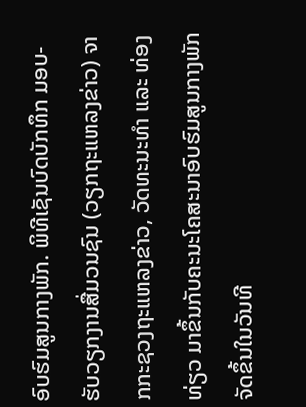ອົບຮົມສູນກາງພັກ. ພິທີເຊັນບົດບັກທຶກ ມອບ-ຮັບວຽກງານສື່ມວນຊົນ (ວຽກຖະແຫລງຂ່າວ) ຈາກກະຊວງຖະແຫລງຂ່າວ, ວັດທະນະທຳ ແລະ ທ່ອງທ່ຽວ ມາຂຶ້ນກັບຄະນະໂຄສະນາອົບຮົມສູນກາງພັກ ຈັດຂຶ້ນໃນວັນທີ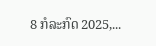8 ກໍລະກົດ 2025,...